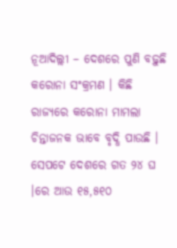ନୂଆଦିଲ୍ଲୀ – ଦେଶରେ ପୁଣି ବଢ଼ୁଛି କରୋନା ସଂକ୍ରମଣ । କିଛି ରାଜ୍ୟରେ କରୋନା ମାମଲା ଚିନ୍ତାଜନକ ଭାବେ ବୃଦ୍ଧି ପାଉଛି । ସେପଟେ ଦେଶରେ ଗତ ୨୪ ଘ ।ରେ ଆଉ ୧୫,୫୧୦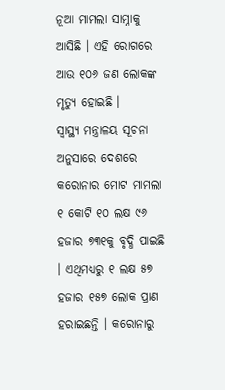ନୂଆ ମାମଲା ସାମ୍ନାକୁ ଆସିଛି । ଏହି ରୋଗରେ ଆଉ ୧୦୬ ଜଣ ଲୋକଙ୍କ ମୃତ୍ୟୁ ହୋଇଛି ।
ସ୍ୱାସ୍ଥ୍ୟ ମନ୍ତ୍ରାଳୟ ସୂଚନା ଅନୁସାରେ ଦେଶରେ କରୋନାର ମୋଟ ମାମଲା ୧ କୋଟି ୧୦ ଲକ୍ଷ ୯୬ ହଜାର ୭୩୧କୁ ବୃଦ୍ଧି ପାଇଛି । ଏଥିମଧ୍ୟରୁ ୧ ଲକ୍ଷ ୫୭ ହଜାର ୧୫୭ ଲୋକ ପ୍ରାଣ ହରାଇଛନ୍ତି । କରୋନାରୁ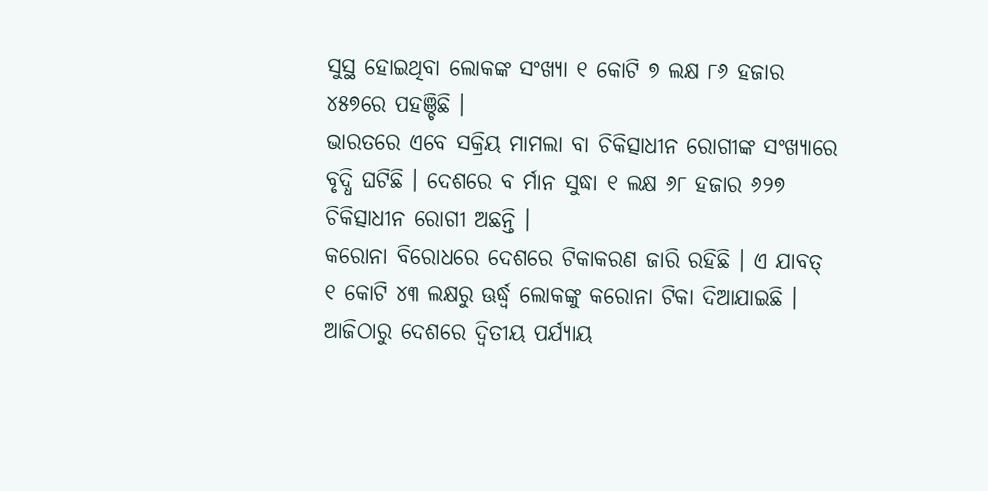ସୁସ୍ଥ ହୋଇଥିବା ଲୋକଙ୍କ ସଂଖ୍ୟା ୧ କୋଟି ୭ ଲକ୍ଷ ୮୬ ହଜାର ୪୫୭ରେ ପହଞ୍ଚିଛି ।
ଭାରତରେ ଏବେ ସକ୍ରିୟ ମାମଲା ବା ଚିକିତ୍ସାଧୀନ ରୋଗୀଙ୍କ ସଂଖ୍ୟାରେ ବୃଦ୍ଧି ଘଟିଛି । ଦେଶରେ ବ ର୍ମାନ ସୁଦ୍ଧା ୧ ଲକ୍ଷ ୬୮ ହଜାର ୬୨୭ ଚିକିତ୍ସାଧୀନ ରୋଗୀ ଅଛନ୍ତି ।
କରୋନା ବିରୋଧରେ ଦେଶରେ ଟିକାକରଣ ଜାରି ରହିଛି । ଏ ଯାବତ୍ ୧ କୋଟି ୪୩ ଲକ୍ଷରୁ ଊର୍ଦ୍ଧ୍ୱ ଲୋକଙ୍କୁ କରୋନା ଟିକା ଦିଆଯାଇଛି । ଆଜିଠାରୁ ଦେଶରେ ଦ୍ୱିତୀୟ ପର୍ଯ୍ୟାୟ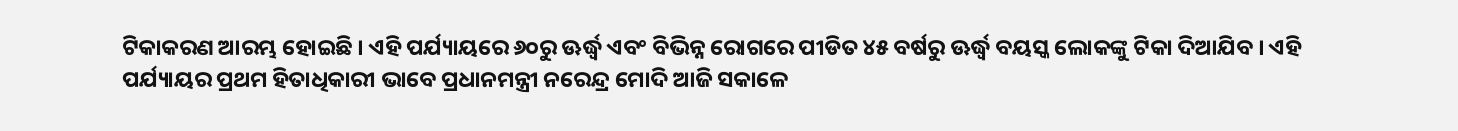ଟିକାକରଣ ଆରମ୍ଭ ହୋଇଛି । ଏହି ପର୍ଯ୍ୟାୟରେ ୬୦ରୁ ଊର୍ଦ୍ଧ୍ୱ ଏବଂ ବିଭିନ୍ନ ରୋଗରେ ପୀଡିତ ୪୫ ବର୍ଷରୁ ଊର୍ଦ୍ଧ୍ୱ ବୟସ୍କ ଲୋକଙ୍କୁ ଟିକା ଦିଆଯିବ । ଏହି ପର୍ଯ୍ୟାୟର ପ୍ରଥମ ହିତାଧିକାରୀ ଭାବେ ପ୍ରଧାନମନ୍ତ୍ରୀ ନରେନ୍ଦ୍ର ମୋଦି ଆଜି ସକାଳେ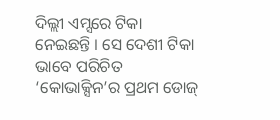ଦିଲ୍ଲୀ ଏମ୍ସରେ ଟିକା ନେଇଛନ୍ତି । ସେ ଦେଶୀ ଟିକା ଭାବେ ପରିଚିତ ‘କୋଭାକ୍ସିନ’ର ପ୍ରଥମ ଡୋଜ୍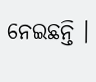ନେଇଛନ୍ତି ।